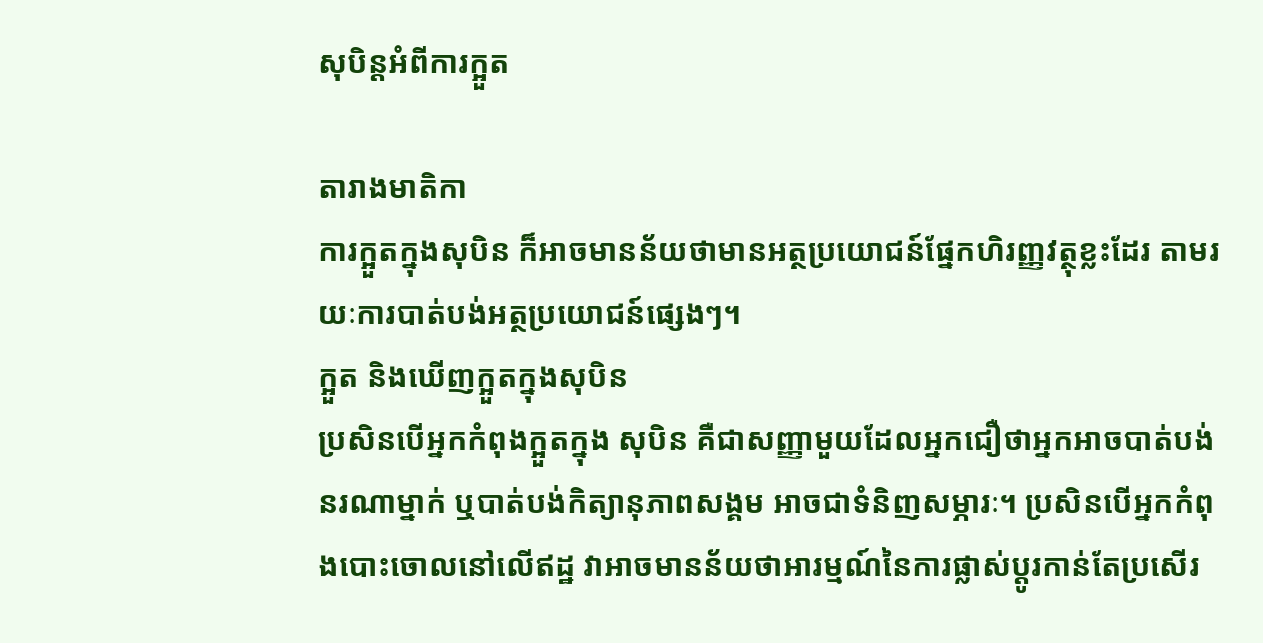សុបិន្តអំពីការក្អួត

តារាងមាតិកា
ការក្អួតក្នុងសុបិន ក៏អាចមានន័យថាមានអត្ថប្រយោជន៍ផ្នែកហិរញ្ញវត្ថុខ្លះដែរ តាមរយៈការបាត់បង់អត្ថប្រយោជន៍ផ្សេងៗ។
ក្អួត និងឃើញក្អួតក្នុងសុបិន
ប្រសិនបើអ្នកកំពុងក្អួតក្នុង សុបិន គឺជាសញ្ញាមួយដែលអ្នកជឿថាអ្នកអាចបាត់បង់នរណាម្នាក់ ឬបាត់បង់កិត្យានុភាពសង្គម អាចជាទំនិញសម្ភារៈ។ ប្រសិនបើអ្នកកំពុងបោះចោលនៅលើឥដ្ឋ វាអាចមានន័យថាអារម្មណ៍នៃការផ្លាស់ប្តូរកាន់តែប្រសើរ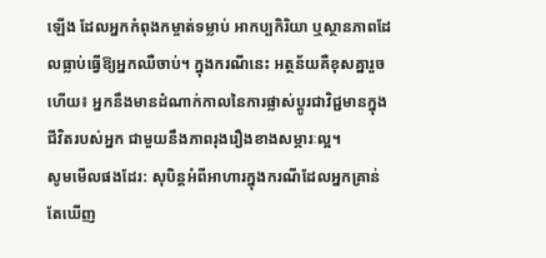ឡើង ដែលអ្នកកំពុងកម្ចាត់ទម្លាប់ អាកប្បកិរិយា ឬស្ថានភាពដែលធ្លាប់ធ្វើឱ្យអ្នកឈឺចាប់។ ក្នុងករណីនេះ អត្ថន័យគឺខុសគ្នារួចហើយ៖ អ្នកនឹងមានដំណាក់កាលនៃការផ្លាស់ប្តូរជាវិជ្ជមានក្នុងជីវិតរបស់អ្នក ជាមួយនឹងភាពរុងរឿងខាងសម្ភារៈល្អ។
សូមមើលផងដែរ: សុបិន្តអំពីអាហារក្នុងករណីដែលអ្នកគ្រាន់តែឃើញ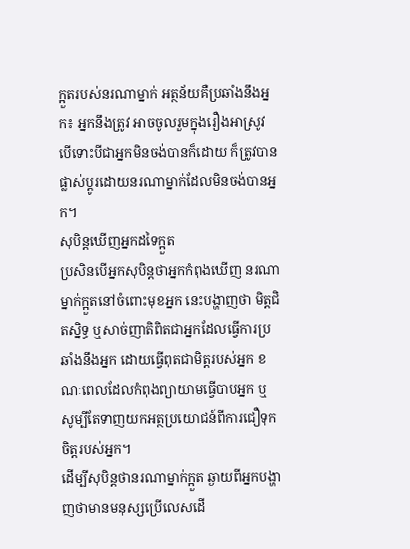ក្អួតរបស់នរណាម្នាក់ អត្ថន័យគឺប្រឆាំងនឹងអ្នក៖ អ្នកនឹងត្រូវ អាចចូលរួមក្នុងរឿងអាស្រូវ បើទោះបីជាអ្នកមិនចង់បានក៏ដោយ ក៏ត្រូវបានផ្លាស់ប្តូរដោយនរណាម្នាក់ដែលមិនចង់បានអ្នក។
សុបិន្តឃើញអ្នកដទៃក្អួត
ប្រសិនបើអ្នកសុបិន្តថាអ្នកកំពុងឃើញ នរណាម្នាក់ក្អួតនៅចំពោះមុខអ្នក នេះបង្ហាញថា មិត្ដជិតស្និទ្ធ ឬសាច់ញាតិពិតជាអ្នកដែលធ្វើការប្រឆាំងនឹងអ្នក ដោយធ្វើពុតជាមិត្តរបស់អ្នក ខណៈពេលដែលកំពុងព្យាយាមធ្វើបាបអ្នក ឬ សូម្បីតែទាញយកអត្ថប្រយោជន៍ពីការជឿទុកចិត្តរបស់អ្នក។
ដើម្បីសុបិន្តថានរណាម្នាក់ក្អួត ឆ្ងាយពីអ្នកបង្ហាញថាមានមនុស្សប្រើលេសដើ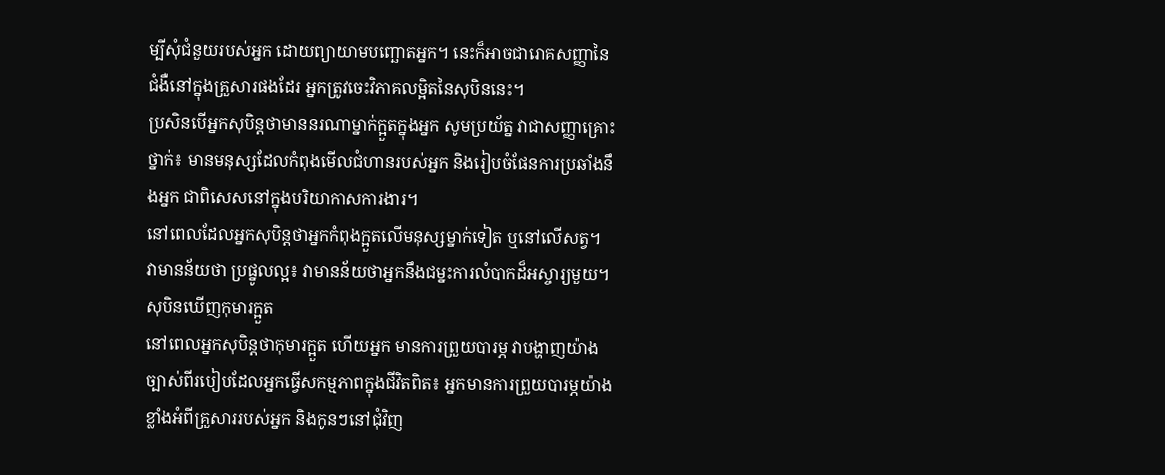ម្បីសុំជំនួយរបស់អ្នក ដោយព្យាយាមបញ្ឆោតអ្នក។ នេះក៏អាចជារោគសញ្ញានៃជំងឺនៅក្នុងគ្រួសារផងដែរ អ្នកត្រូវចេះវិភាគលម្អិតនៃសុបិននេះ។
ប្រសិនបើអ្នកសុបិន្តថាមាននរណាម្នាក់ក្អួតក្នុងអ្នក សូមប្រយ័ត្ន វាជាសញ្ញាគ្រោះថ្នាក់៖ មានមនុស្សដែលកំពុងមើលជំហានរបស់អ្នក និងរៀបចំផែនការប្រឆាំងនឹងអ្នក ជាពិសេសនៅក្នុងបរិយាកាសការងារ។
នៅពេលដែលអ្នកសុបិន្តថាអ្នកកំពុងក្អួតលើមនុស្សម្នាក់ទៀត ឬនៅលើសត្វ។ វាមានន័យថា ប្រផ្នូលល្អ៖ វាមានន័យថាអ្នកនឹងជម្នះការលំបាកដ៏អស្ចារ្យមួយ។
សុបិនឃើញកុមារក្អួត
នៅពេលអ្នកសុបិន្តថាកុមារក្អួត ហើយអ្នក មានការព្រួយបារម្ភ វាបង្ហាញយ៉ាងច្បាស់ពីរបៀបដែលអ្នកធ្វើសកម្មភាពក្នុងជីវិតពិត៖ អ្នកមានការព្រួយបារម្ភយ៉ាងខ្លាំងអំពីគ្រួសាររបស់អ្នក និងកូនៗនៅជុំវិញ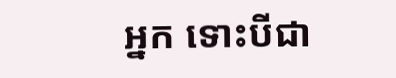អ្នក ទោះបីជា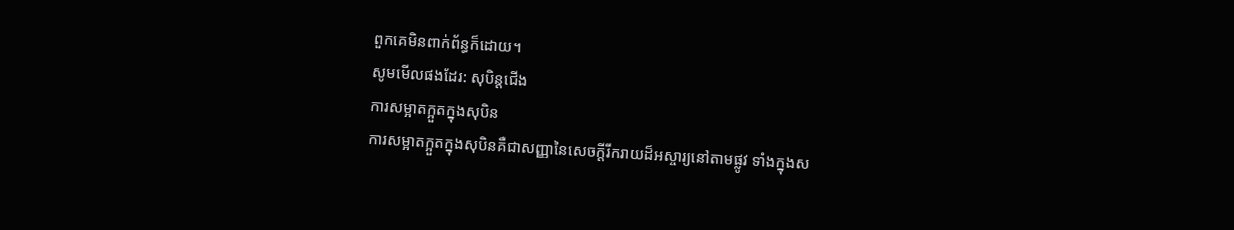ពួកគេមិនពាក់ព័ន្ធក៏ដោយ។
សូមមើលផងដែរ: សុបិន្តជើង
ការសម្អាតក្អួតក្នុងសុបិន
ការសម្អាតក្អួតក្នុងសុបិនគឺជាសញ្ញានៃសេចក្តីរីករាយដ៏អស្ចារ្យនៅតាមផ្លូវ ទាំងក្នុងស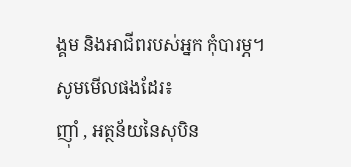ង្គម និងអាជីពរបស់អ្នក កុំបារម្ភ។
សូមមើលផងដែរ៖
ញ៉ាំ , អត្ថន័យនៃសុបិន